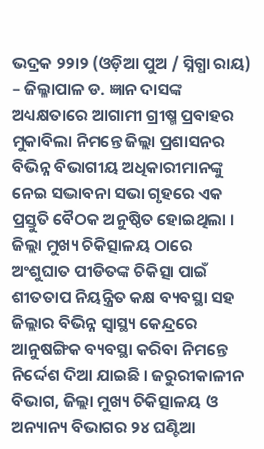ଭଦ୍ରକ ୨୨ା୨ (ଓଡ଼ିଆ ପୁଅ / ସ୍ନିଗ୍ଧା ରାୟ) – ଜିଲ୍ଳାପାଳ ଡ. ଜ୍ଞାନ ଦାସଙ୍କ ଅଧ୍ୟକ୍ଷତାରେ ଆଗାମୀ ଗ୍ରୀଷ୍ମ ପ୍ରବାହର ମୁକାବିଲା ନିମନ୍ତେ ଜିଲ୍ଲା ପ୍ରଶାସନର ବିଭିନ୍ନ ବିଭାଗୀୟ ଅଧିକାରୀମାନଙ୍କୁ ନେଇ ସଦ୍ଭାବନା ସଭା ଗୃହରେ ଏକ ପ୍ରସ୍ତୁତି ବୈଠକ ଅନୁଷ୍ଠିତ ହୋଇଥିଲା । ଜିଲ୍ଲା ମୁଖ୍ୟ ଚିକିତ୍ସାଳୟ ଠାରେ ଅଂଶୁଘାତ ପୀଡିତଙ୍କ ଚିକିତ୍ସା ପାଇଁ ଶୀତତାପ ନିୟନ୍ତ୍ରିତ କକ୍ଷ ବ୍ୟବସ୍ଥା ସହ ଜିଲ୍ଲାର ବିଭିନ୍ନ ସ୍ୱାସ୍ଥ୍ୟ କେନ୍ଦ୍ରରେ ଆନୁଷଙ୍ଗିକ ବ୍ୟବସ୍ଥା କରିବା ନିମନ୍ତେ ନିର୍ଦ୍ଦେଶ ଦିଆ ଯାଇଛି । ଜରୁରୀକାଳୀନ ବିଭାଗ, ଜିଲ୍ଲା ମୁଖ୍ୟ ଚିକିତ୍ସାଳୟ ଓ ଅନ୍ୟାନ୍ୟ ବିଭାଗର ୨୪ ଘଣ୍ଟିଆ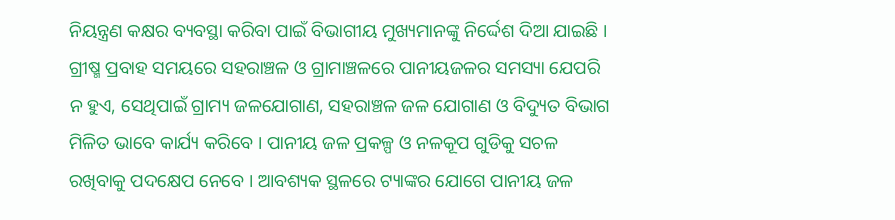ନିୟନ୍ତ୍ରଣ କକ୍ଷର ବ୍ୟବସ୍ଥା କରିବା ପାଇଁ ବିଭାଗୀୟ ମୁଖ୍ୟମାନଙ୍କୁ ନିର୍ଦ୍ଦେଶ ଦିଆ ଯାଇଛି । ଗ୍ରୀଷ୍ମ ପ୍ରବାହ ସମୟରେ ସହରାଞ୍ଚଳ ଓ ଗ୍ରାମାଞ୍ଚଳରେ ପାନୀୟଜଳର ସମସ୍ୟା ଯେପରି ନ ହୁଏ, ସେଥିପାଇଁ ଗ୍ରାମ୍ୟ ଜଳଯୋଗାଣ, ସହରାଞ୍ଚଳ ଜଳ ଯୋଗାଣ ଓ ବିଦ୍ୟୁତ ବିଭାଗ ମିଳିତ ଭାବେ କାର୍ଯ୍ୟ କରିବେ । ପାନୀୟ ଜଳ ପ୍ରକଳ୍ପ ଓ ନଳକୂପ ଗୁଡିକୁ ସଚଳ ରଖିବାକୁ ପଦକ୍ଷେପ ନେବେ । ଆବଶ୍ୟକ ସ୍ଥଳରେ ଟ୍ୟାଙ୍କର ଯୋଗେ ପାନୀୟ ଜଳ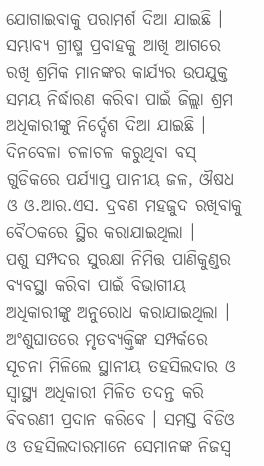ଯୋଗାଇବାକୁ ପରାମର୍ଶ ଦିଆ ଯାଇଛି । ସମ୍ଭାବ୍ୟ ଗ୍ରୀଷ୍ମ ପ୍ରବାହକୁ ଆଖି ଆଗରେ ରଖି ଶ୍ରମିକ ମାନଙ୍କର କାର୍ଯ୍ୟର ଉପଯୁକ୍ତ ସମୟ ନିର୍ଦ୍ଧାରଣ କରିବା ପାଇଁ ଜିଲ୍ଲା ଶ୍ରମ ଅଧିକାରୀଙ୍କୁ ନିର୍ଦ୍ଦେଶ ଦିଆ ଯାଇଛି । ଦିନବେଳା ଚଳାଚଳ କରୁଥିବା ବସ୍ ଗୁଡିକରେ ପର୍ଯ୍ୟାପ୍ତ ପାନୀୟ ଜଳ, ଔଷଧ ଓ ଓ.ଆର.ଏସ. ଦ୍ରବଣ ମହଜୁଦ ରଖିବାକୁ ବୈଠକରେ ସ୍ଥିର କରାଯାଇଥିଲା ।
ପଶୁ ସମ୍ପଦର ସୁରକ୍ଷା ନିମିତ୍ତ ପାଣିକୁଣ୍ଡର ବ୍ୟବସ୍ଥା କରିବା ପାଇଁ ବିଭାଗୀୟ ଅଧିକାରୀଙ୍କୁ ଅନୁରୋଧ କରାଯାଇଥିଲା । ଅଂଶୁଘାତରେ ମୃତବ୍ୟକ୍ତିଙ୍କ ସମ୍ପର୍କରେ ସୂଚନା ମିଳିଲେ ସ୍ଥାନୀୟ ତହସିଲଦାର ଓ ସ୍ୱାସ୍ଥ୍ୟ ଅଧିକାରୀ ମିଳିତ ତଦନ୍ତ କରି ବିବରଣୀ ପ୍ରଦାନ କରିବେ । ସମସ୍ତ ବିଡିଓ ଓ ତହସିଲଦାରମାନେ ସେମାନଙ୍କ ନିଜସ୍ୱ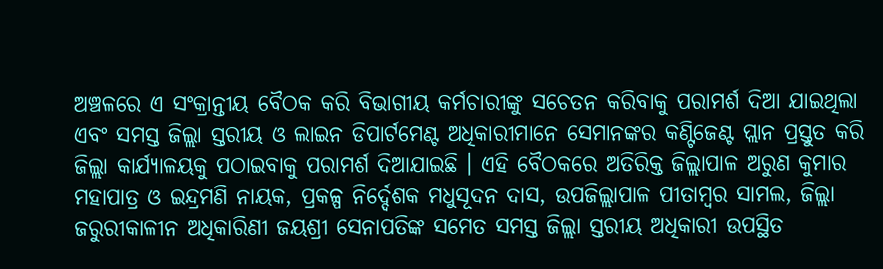ଅଞ୍ଚଳରେ ଏ ସଂକ୍ରାନ୍ତୀୟ ବୈଠକ କରି ବିଭାଗୀୟ କର୍ମଚାରୀଙ୍କୁ ସଚେତନ କରିବାକୁ ପରାମର୍ଶ ଦିଆ ଯାଇଥିଲା ଏବଂ ସମସ୍ତ ଜିଲ୍ଲା ସ୍ତରୀୟ ଓ ଲାଇନ ଡିପାର୍ଟମେଣ୍ଟ ଅଧିକାରୀମାନେ ସେମାନଙ୍କର କଣ୍ଟିଜେଣ୍ଟ ପ୍ଲାନ ପ୍ରସ୍ତୁତ କରି ଜିଲ୍ଲା କାର୍ଯ୍ୟାଳୟକୁ ପଠାଇବାକୁ ପରାମର୍ଶ ଦିଆଯାଇଛି । ଏହି ବୈଠକରେ ଅତିରିକ୍ତ ଜିଲ୍ଲାପାଳ ଅରୁଣ କୁମାର ମହାପାତ୍ର ଓ ଇନ୍ଦ୍ରମଣି ନାୟକ, ପ୍ରକଳ୍ପ ନିର୍ଦ୍ଦେଶକ ମଧୁସୂଦନ ଦାସ, ଉପଜିଲ୍ଲାପାଳ ପୀତାମ୍ବର ସାମଲ, ଜିଲ୍ଲା ଜରୁରୀକାଳୀନ ଅଧିକାରିଣୀ ଜୟଶ୍ରୀ ସେନାପତିଙ୍କ ସମେତ ସମସ୍ତ ଜିଲ୍ଲା ସ୍ତରୀୟ ଅଧିକାରୀ ଉପସ୍ଥିତ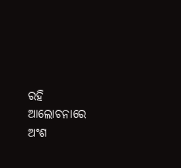ରହି ଆଲୋଚନାରେ ଅଂଶ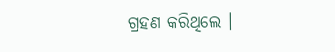ଗ୍ରହଣ କରିଥିଲେ ।